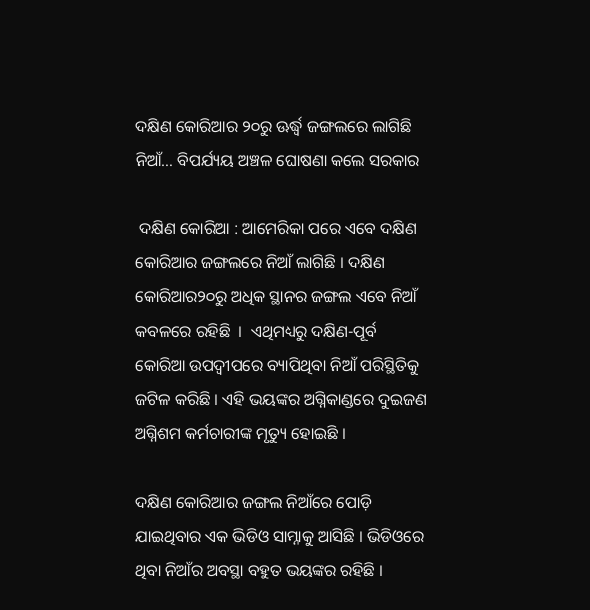ଦକ୍ଷିଣ କୋରିଆର ୨୦ରୁ ଊର୍ଦ୍ଧ୍ବ ଜଙ୍ଗଲରେ ଲାଗିଛି ନିଆଁ… ବିପର୍ଯ୍ୟୟ ଅଞ୍ଚଳ ଘୋଷଣା କଲେ ସରକାର

 ଦକ୍ଷିଣ କୋରିଆ : ଆମେରିକା ପରେ ଏବେ ଦକ୍ଷିଣ କୋରିଆର ଜଙ୍ଗଲରେ ନିଆଁ ଲାଗିଛି । ଦକ୍ଷିଣ କୋରିଆର୨୦ରୁ ଅଧିକ ସ୍ଥାନର ଜଙ୍ଗଲ ଏବେ ନିଆଁ କବଳରେ ରହିଛି  ।  ଏଥିମଧ୍ୟରୁ ଦକ୍ଷିଣ-ପୂର୍ବ କୋରିଆ ଉପଦ୍ୱୀପରେ ବ୍ୟାପିଥିବା ନିଆଁ ପରିସ୍ଥିତିକୁ ଜଟିଳ କରିଛି । ଏହି ଭୟଙ୍କର ଅଗ୍ନିକାଣ୍ଡରେ ଦୁଇଜଣ ଅଗ୍ନିଶମ କର୍ମଚାରୀଙ୍କ ମୃତ୍ୟୁ ହୋଇଛି ।

ଦକ୍ଷିଣ କୋରିଆର ଜଙ୍ଗଲ ନିଆଁରେ ପୋଡ଼ି ଯାଇଥିବାର ଏକ ଭିଡିଓ ସାମ୍ନାକୁ ଆସିଛି । ଭିଡିଓରେ ଥିବା ନିଆଁର ଅବସ୍ଥା ବହୁତ ଭୟଙ୍କର ରହିଛି ।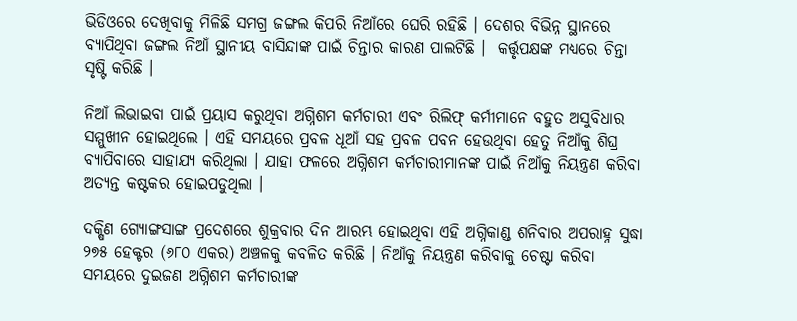ଭିଡିଓରେ ଦେଖିବାକୁ ମିଳିଛି ସମଗ୍ର ଜଙ୍ଗଲ କିପରି ନିଆଁରେ ଘେରି ରହିଛି । ଦେଶର ବିଭିନ୍ନ ସ୍ଥାନରେ ବ୍ୟାପିଥିବା ଜଙ୍ଗଲ ନିଆଁ ସ୍ଥାନୀୟ ବାସିନ୍ଦାଙ୍କ ପାଇଁ ଚିନ୍ତାର କାରଣ ପାଲଟିଛି ।  କର୍ତ୍ତୃପକ୍ଷଙ୍କ ମଧ୍ୟରେ ଚିନ୍ତା ସୃଷ୍ଟି କରିଛି ।

ନିଆଁ ଲିଭାଇବା ପାଇଁ ପ୍ରୟାସ କରୁଥିବା ଅଗ୍ନିଶମ କର୍ମଚାରୀ ଏବଂ ରିଲିଫ୍ କର୍ମୀମାନେ ବହୁତ ଅସୁବିଧାର ସମ୍ମୁଖୀନ ହୋଇଥିଲେ । ଏହି ସମୟରେ ପ୍ରବଳ ଧୂଆଁ ସହ ପ୍ରବଳ ପବନ ହେଉଥିବା ହେତୁ ନିଆଁକୁ ଶିଘ୍ର ବ୍ୟାପିବାରେ ସାହାଯ୍ୟ କରିଥିଲା । ଯାହା ଫଳରେ ଅଗ୍ନିଶମ କର୍ମଚାରୀମାନଙ୍କ ପାଇଁ ନିଆଁକୁ ନିୟନ୍ତ୍ରଣ କରିବା ଅତ୍ୟନ୍ତ କଷ୍ଟକର ହୋଇପଡୁଥିଲା ।

ଦକ୍ଷିଣ ଗ୍ୟୋଙ୍ଗସାଙ୍ଗ ପ୍ରଦେଶରେ ଶୁକ୍ରବାର ଦିନ ଆରମ୍ଭ ହୋଇଥିବା ଏହି ଅଗ୍ନିକାଣ୍ଡ ଶନିବାର ଅପରାହ୍ନ ସୁଦ୍ଧା ୨୭୫ ହେକ୍ଟର (୬୮୦ ଏକର) ଅଞ୍ଚଳକୁ କବଳିତ କରିଛି । ନିଆଁକୁ ନିୟନ୍ତ୍ରଣ କରିବାକୁ ଚେଷ୍ଟା କରିବା ସମୟରେ ଦୁଇଜଣ ଅଗ୍ନିଶମ କର୍ମଚାରୀଙ୍କ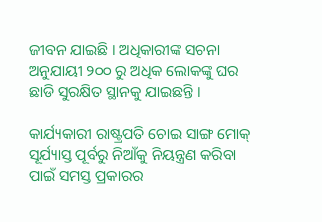ଜୀବନ ଯାଇଛି । ଅଧିକାରୀଙ୍କ ସଚନା ଅନୁଯାୟୀ ୨୦୦ ରୁ ଅଧିକ ଲୋକଙ୍କୁ ଘର ଛାଡି ସୁରକ୍ଷିତ ସ୍ଥାନକୁ ଯାଇଛନ୍ତି ।

କାର୍ଯ୍ୟକାରୀ ରାଷ୍ଟ୍ରପତି ଚୋଇ ସାଙ୍ଗ ମୋକ୍ ସୂର୍ଯ୍ୟାସ୍ତ ପୂର୍ବରୁ ନିଆଁକୁ ନିୟନ୍ତ୍ରଣ କରିବା ପାଇଁ ସମସ୍ତ ପ୍ରକାରର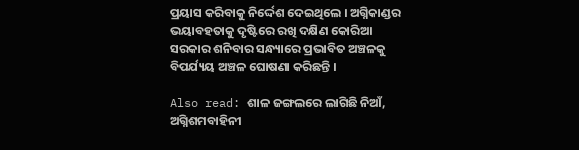ପ୍ରୟାସ କରିବାକୁ ନିର୍ଦ୍ଦେଶ ଦେଇଥିଲେ । ଅଗ୍ନିକାଣ୍ଡର ଭୟାବହତାକୁ ଦୃଷ୍ଟିରେ ରଖି ଦକ୍ଷିଣ କୋରିଆ ସରକାର ଶନିବାର ସନ୍ଧ୍ୟାରେ ପ୍ରଭାବିତ ଅଞ୍ଚଳକୁ ବିପର୍ଯ୍ୟୟ ଅଞ୍ଚଳ ଘୋଷଣା କରିଛନ୍ତି ।

Also read: ଶାଳ ଜଙ୍ଗଲରେ ଲାଗିଛି ନିଆଁ, ଅଗ୍ନିଶମବାହିନୀ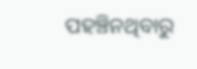ପହଞ୍ଚିନଥିବାରୁ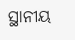ସ୍ଥାନୀୟ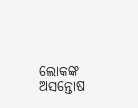ଲୋକଙ୍କ ଅସନ୍ତୋଷ